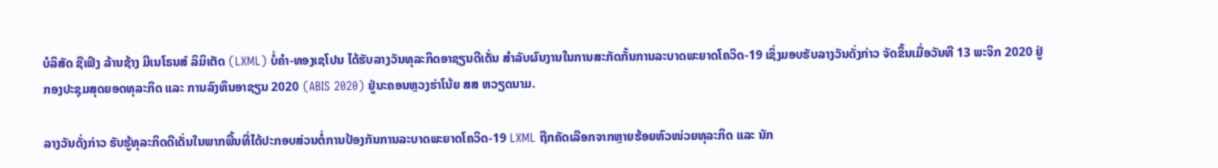ບໍລິສັດ ຊືເຟິງ ລ້ານຊ້າງ ມີເນໂຣນສ໌ ລິມິເຕັດ (LXML) ບໍ່ຄຳ-ທອງເຊໂປນ ໄດ້ຮັບລາງວັນທຸລະກິດອາຊຽນດີເດັ່ນ ສຳລັບຜົນງານໃນການສະກັດກັ້ນການລະບາດພະຍາດໂຄວິດ-19 ເຊິ່ງມອບຮັບລາງວັນດັ່ງກ່າວ ຈັດຂຶ້ນເມື່ອວັນທີ 13 ພະຈິກ 2020 ຢູ່ກອງປະຊຸມສຸດຍອດທຸລະກິດ ແລະ ການລົງທຶນອາຊຽນ 2020 (ABIS 2020) ຢູ່ນະຄອນຫຼວງຮ່າໂນ້ຍ ສສ ຫວຽດນາມ.

ລາງວັນດັ່ງກ່າວ ຮັບຮູ້ທຸລະກິດດີເດັ່ນໃນພາກພື້ນທີ່ໄດ້ປະກອບສ່ວນຕໍ່ການປ້ອງກັນການລະບາດພະຍາດໂຄວິດ-19 LXML ຖືກຄັດເລືອກຈາກຫຼາຍຮ້ອຍຫົວໜ່ວຍທຸລະກິດ ແລະ ນັກ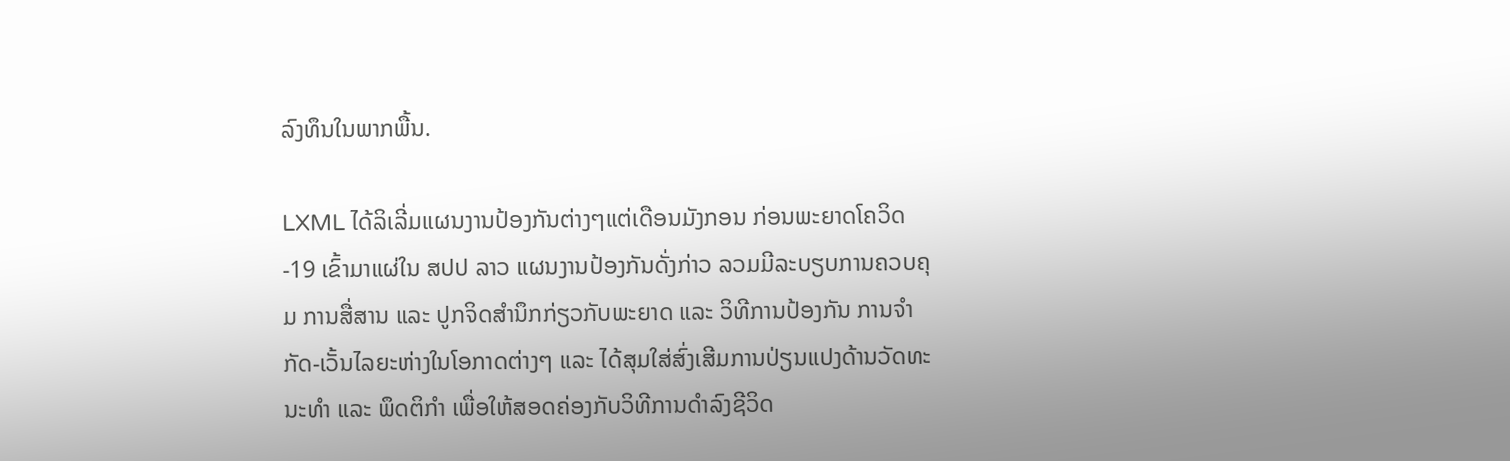ລົງທຶນໃນພາກພື້ນ.

LXML ໄດ້ລິເລີ່ມແຜນງານປ້ອງກັນຕ່າງໆແຕ່ເດືອນມັງກອນ ກ່ອນພະຍາດໂຄວິດ-19 ເຂົ້າມາແຜ່ໃນ ສປປ ລາວ ແຜນງານປ້ອງກັນດັ່ງກ່າວ ລວມມີລະບຽບການຄວບຄຸມ ການສື່ສານ ແລະ ປູກຈິດສຳນຶກກ່ຽວກັບພະຍາດ ແລະ ວິທີການປ້ອງກັນ ການຈຳກັດ-ເວັ້ນໄລຍະຫ່າງໃນໂອກາດຕ່າງໆ ແລະ ໄດ້ສຸມໃສ່ສົ່ງເສີມການປ່ຽນແປງດ້ານວັດທະນະທຳ ແລະ ພຶດຕິກຳ ເພື່ອໃຫ້ສອດຄ່ອງກັບວິທີການດຳລົງຊີວິດ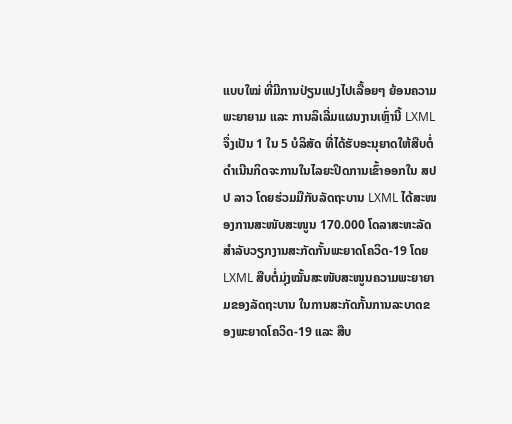ແບບໃໝ່ ທີ່ມີການປ່ຽນແປງໄປເລື້ອຍໆ ຍ້ອນຄວາມພະຍາຍາມ ແລະ ການລິເລີ່ມແຜນງານເຫຼົ່ານີ້ LXML ຈຶ່ງເປັນ 1 ໃນ 5 ບໍລິສັດ ທີ່ໄດ້ຮັບອະນຸຍາດໃຫ້ສືບຕໍ່ດຳເນີນກິດຈະການໃນໄລຍະປິດການເຂົ້າອອກໃນ ສປປ ລາວ ໂດຍຮ່ວມມືກັບລັດຖະບານ LXML ໄດ້ສະໜອງການສະໜັບສະໜູນ 170.000 ໂດລາສະຫະລັດ ສຳລັບວຽກງານສະກັດກັ້ນພະຍາດໂຄວິດ-19 ໂດຍ LXML ສືບຕໍ່ມຸ່ງໝັ້ນສະໜັບສະໜູນຄວາມພະຍາຍາມຂອງລັດຖະບານ ໃນການສະກັດກັ້ນການລະບາດຂອງພະຍາດໂຄວິດ-19 ແລະ ສືບ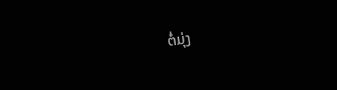ຕໍ່ມຸ່ງ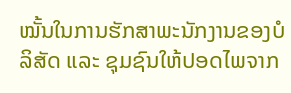ໝັ້ນໃນການຮັກສາພະນັກງານຂອງບໍລິສັດ ແລະ ຊຸມຊົນໃຫ້ປອດໄພຈາກ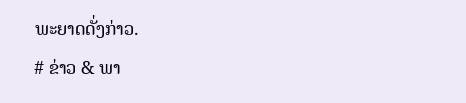ພະຍາດດັ່ງກ່າວ.
# ຂ່າວ & ພາ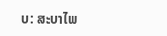ບ: ສະບາໄພ